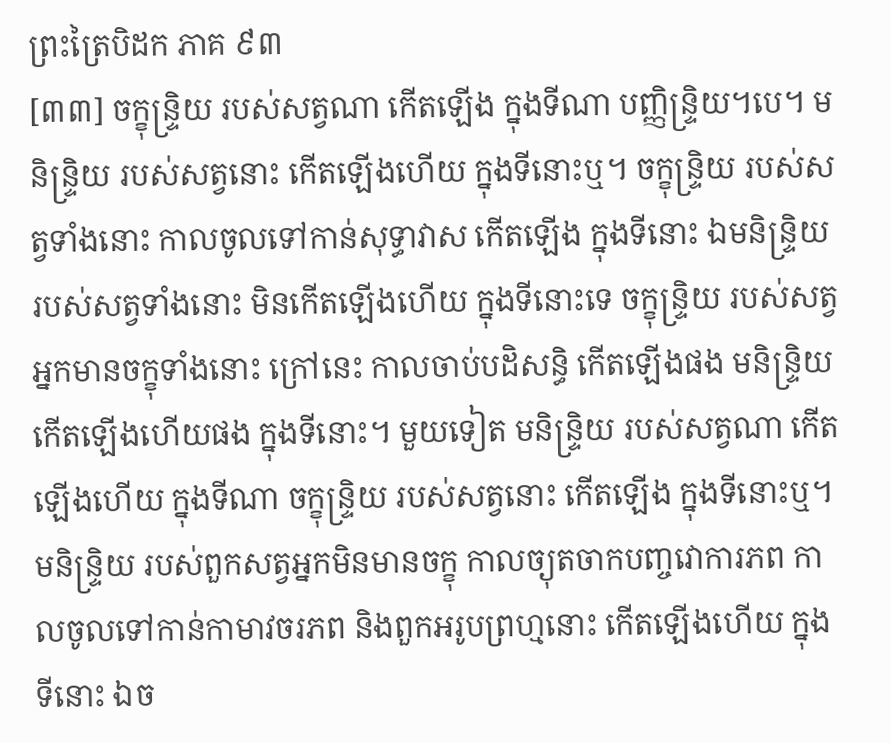ព្រះត្រៃបិដក ភាគ ៩៣
[៣៣] ចក្ខុន្ទ្រិយ របស់សត្វណា កើតឡើង ក្នុងទីណា បញ្ញិន្ទ្រិយ។បេ។ មនិន្ទ្រិយ របស់សត្វនោះ កើតឡើងហើយ ក្នុងទីនោះឬ។ ចក្ខុន្ទ្រិយ របស់សត្វទាំងនោះ កាលចូលទៅកាន់សុទ្ធាវាស កើតឡើង ក្នុងទីនោះ ឯមនិន្ទ្រិយ របស់សត្វទាំងនោះ មិនកើតឡើងហើយ ក្នុងទីនោះទេ ចក្ខុន្ទ្រិយ របស់សត្វអ្នកមានចក្ខុទាំងនោះ ក្រៅនេះ កាលចាប់បដិសន្ធិ កើតឡើងផង មនិន្ទ្រិយ កើតឡើងហើយផង ក្នុងទីនោះ។ មួយទៀត មនិន្ទ្រិយ របស់សត្វណា កើតឡើងហើយ ក្នុងទីណា ចក្ខុន្ទ្រិយ របស់សត្វនោះ កើតឡើង ក្នុងទីនោះឬ។ មនិន្ទ្រិយ របស់ពួកសត្វអ្នកមិនមានចក្ខុ កាលច្យុតចាកបញ្ចវោការភព កាលចូលទៅកាន់កាមាវចរភព និងពួកអរូបព្រហ្មនោះ កើតឡើងហើយ ក្នុងទីនោះ ឯច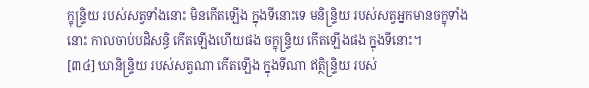ក្ខុន្ទ្រិយ របស់សត្វទាំងនោះ មិនកើតឡើង ក្នុងទីនោះទេ មនិន្ទ្រិយ របស់សត្វអ្នកមានចក្ខុទាំងនោះ កាលចាប់បដិសន្ធិ កើតឡើងហើយផង ចក្ខុន្ទ្រិយ កើតឡើងផង ក្នុងទីនោះ។
[៣៤] ឃានិន្ទ្រិយ របស់សត្វណា កើតឡើង ក្នុងទីណា ឥត្ថិន្ទ្រិយ របស់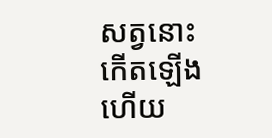សត្វនោះ កើតឡើងហើយ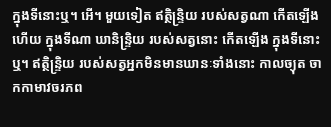ក្នុងទីនោះឬ។ អើ។ មួយទៀត ឥត្ថិន្ទ្រិយ របស់សត្វណា កើតឡើងហើយ ក្នុងទីណា ឃានិន្ទ្រិយ របស់សត្វនោះ កើតឡើង ក្នុងទីនោះឬ។ ឥត្ថិន្ទ្រិយ របស់សត្វអ្នកមិនមានឃានៈទាំងនោះ កាលច្យុត ចាកកាមាវចរភព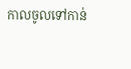កាលចូលទៅកាន់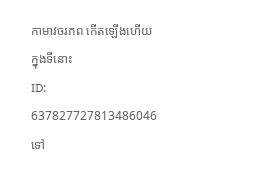កាមាវចរភព កើតឡើងហើយ ក្នុងទីនោះ
ID: 637827727813486046
ទៅ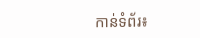កាន់ទំព័រ៖